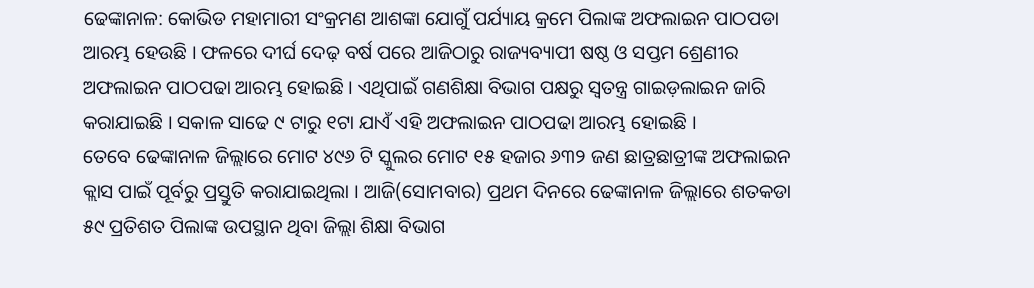ଢେଙ୍କାନାଳ: କୋଭିଡ ମହାମାରୀ ସଂକ୍ରମଣ ଆଶଙ୍କା ଯୋଗୁଁ ପର୍ଯ୍ୟାୟ କ୍ରମେ ପିଲାଙ୍କ ଅଫଲାଇନ ପାଠପଡା ଆରମ୍ଭ ହେଉଛି । ଫଳରେ ଦୀର୍ଘ ଦେଢ଼ ବର୍ଷ ପରେ ଆଜିଠାରୁ ରାଜ୍ୟବ୍ୟାପୀ ଷଷ୍ଠ ଓ ସପ୍ତମ ଶ୍ରେଣୀର ଅଫଲାଇନ ପାଠପଢା ଆରମ୍ଭ ହୋଇଛି । ଏଥିପାଇଁ ଗଣଶିକ୍ଷା ବିଭାଗ ପକ୍ଷରୁ ସ୍ବତନ୍ତ୍ର ଗାଇଡ଼ଲାଇନ ଜାରି କରାଯାଇଛି । ସକାଳ ସାଢେ ୯ ଟାରୁ ୧ଟା ଯାଏଁ ଏହି ଅଫଲାଇନ ପାଠପଢା ଆରମ୍ଭ ହୋଇଛି ।
ତେବେ ଢେଙ୍କାନାଳ ଜିଲ୍ଲାରେ ମୋଟ ୪୯୬ ଟି ସ୍କୁଲର ମୋଟ ୧୫ ହଜାର ୬୩୨ ଜଣ ଛାତ୍ରଛାତ୍ରୀଙ୍କ ଅଫଲାଇନ କ୍ଲାସ ପାଇଁ ପୂର୍ବରୁ ପ୍ରସ୍ତୁତି କରାଯାଇଥିଲା । ଆଜି(ସୋମବାର) ପ୍ରଥମ ଦିନରେ ଢେଙ୍କାନାଳ ଜିଲ୍ଲାରେ ଶତକଡା ୫୯ ପ୍ରତିଶତ ପିଲାଙ୍କ ଉପସ୍ଥାନ ଥିବା ଜିଲ୍ଲା ଶିକ୍ଷା ବିଭାଗ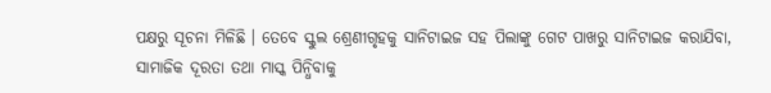ପକ୍ଷରୁ ସୂଚନା ମିଳିଛି । ତେବେ ସ୍କୁଲ ଶ୍ରେଣୀଗୃହକୁ ସାନିଟାଇଜ ସହ ପିଲାଙ୍କୁ ଗେଟ ପାଖରୁ ସାନିଟାଇଜ କରାଯିବା, ସାମାଜିକ ଦୂରତା ତଥା ମାସ୍କ ପିନ୍ଧିବାକୁ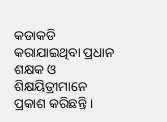କଡାକଡି କରାଯାଇଥିବା ପ୍ରଧାନ ଶକ୍ଷକ ଓ ଶିକ୍ଷୟିତ୍ରୀମାନେ ପ୍ରକାଶ କରିଛନ୍ତି ।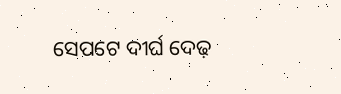ସେପଟେ ଦୀର୍ଘ ଦେଢ଼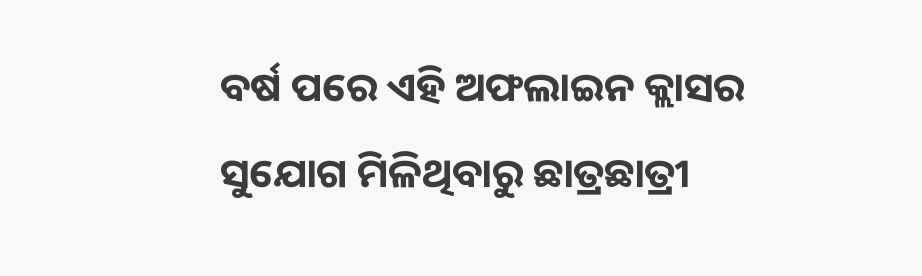ବର୍ଷ ପରେ ଏହି ଅଫଲାଇନ କ୍ଲାସର ସୁଯୋଗ ମିଳିଥିବାରୁ ଛାତ୍ରଛାତ୍ରୀ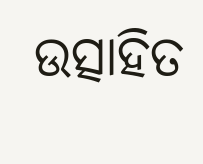ଉତ୍ସାହିତ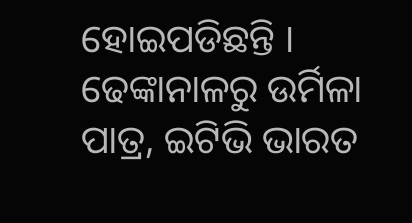ହୋଇପଡିଛନ୍ତି ।
ଢେଙ୍କାନାଳରୁ ଉର୍ମିଳା ପାତ୍ର, ଇଟିଭି ଭାରତ